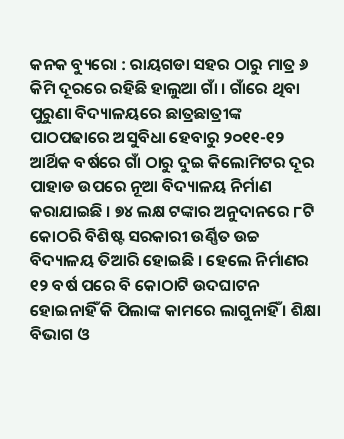କନକ ବ୍ୟୁରୋ : ରାୟଗଡା ସହର ଠାରୁ ମାତ୍ର ୬ କିମି ଦୂରରେ ରହିଛି ହାଲୁଆ ଗାଁ । ଗାଁରେ ଥିବା ପୁରୁଣା ବିଦ୍ୟାଳୟରେ ଛାତ୍ରଛାତ୍ରୀଙ୍କ ପାଠପଢାରେ ଅସୁବିଧା ହେବାରୁ ୨୦୧୧-୧୨ ଆର୍ଥିକ ବର୍ଷରେ ଗାଁ ଠାରୁ ଦୁଇ କିଲୋମିଟର ଦୂର ପାହାଡ ଉପରେ ନୂଆ ବିଦ୍ୟାଳୟ ନିର୍ମାଣ କରାଯାଇଛି । ୭୪ ଲକ୍ଷ ଟଙ୍କାର ଅନୁଦାନରେ ୮ଟି କୋଠରି ବିଶିଷ୍ଟ ସରକାରୀ ଉର୍ଣ୍ଣିତ ଉଚ୍ଚ ବିଦ୍ୟାଳୟ ତିଆରି ହୋଇଛି । ହେଲେ ନିର୍ମାଣର ୧୨ ବର୍ଷ ପରେ ବି କୋଠାଟି ଉଦଘାଟନ ହୋଇନାହିଁ କି ପିଲାଙ୍କ କାମରେ ଲାଗୁନାହିଁ । ଶିକ୍ଷା ବିଭାଗ ଓ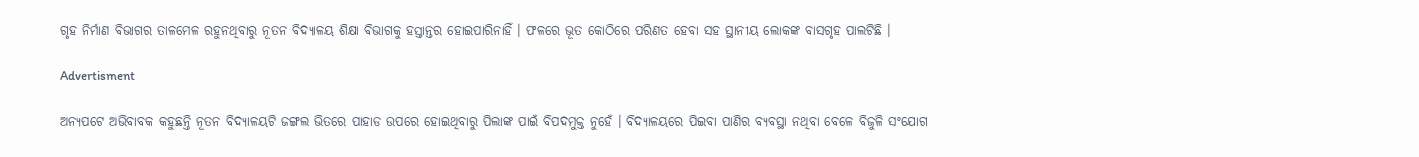ଗୃହ ନିର୍ମାଣ ବିଭାଗର ତାଳମେଳ ରହୁନଥିବାରୁ ନୂତନ ବିଦ୍ୟାଳୟ ଶିକ୍ଷା ବିଭାଗକୁ ହସ୍ତାନ୍ତର ହୋଇପାରିନାହିଁ । ଫଳରେ ଭୂତ କୋଠିରେ ପରିଣତ ହେବା ସହ ସ୍ଥାନୀୟ ଲୋକଙ୍କ ବାସଗୃହ ପାଲଟିଛି ।

Advertisment

ଅନ୍ୟପଟେ ଅଭିବାବକ କହୁଛନ୍ତି ନୂତନ ବିଦ୍ୟାଳୟଟି ଜଙ୍ଗଲ ଭିତରେ ପାହାଡ ଉପରେ ହୋଇଥିବାରୁ ପିଲାଙ୍କ ପାଇଁ ବିପଦମୁକ୍ତ ନୁହେଁ । ବିଦ୍ୟାଳୟରେ ପିଇବା ପାଣିର ବ୍ୟବସ୍ଥା ନଥିବା ବେଳେ ବିଜୁଳି ସଂଯୋଗ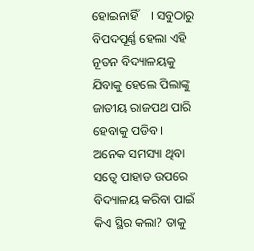ହୋଇନାହିଁ    । ସବୁଠାରୁ ବିପଦପୂର୍ଣ୍ଣ ହେଲା ଏହି ନୂତନ ବିଦ୍ୟାଳୟକୁ ଯିବାକୁ ହେଲେ ପିଲାଙ୍କୁ ଜାତୀୟ ରାଜପଥ ପାରି ହେବାକୁ ପଡିବ । ଅନେକ ସମସ୍ୟା ଥିବା ସତ୍ୱେ ପାହାଡ ଉପରେ ବିଦ୍ୟାଳୟ କରିବା ପାଇଁ କିଏ ସ୍ଥିର କଲା? ତାକୁ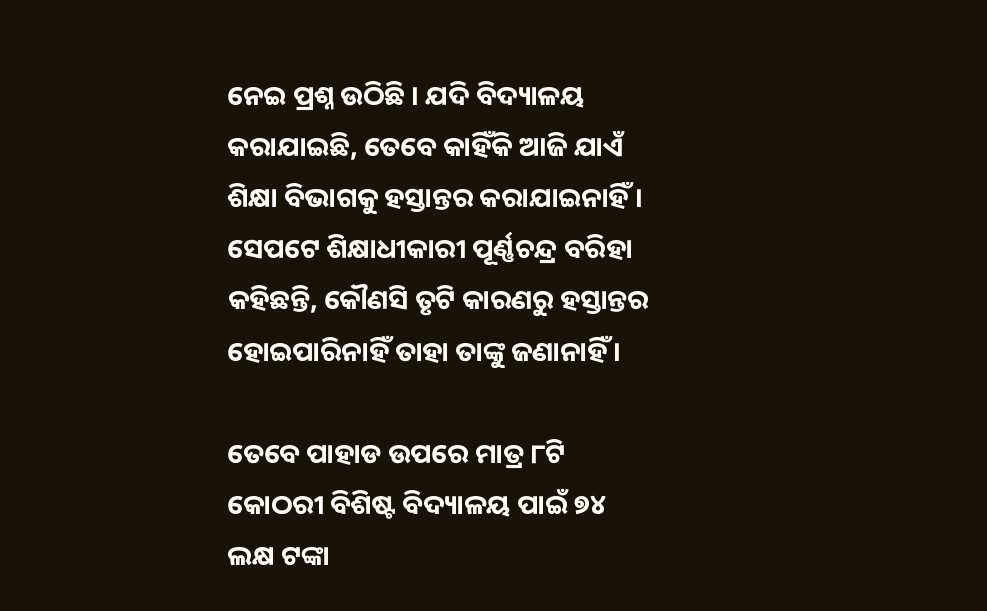ନେଇ ପ୍ରଶ୍ନ ଉଠିଛି । ଯଦି ବିଦ୍ୟାଳୟ କରାଯାଇଛି, ତେବେ କାହିଁକି ଆଜି ଯାଏଁ ଶିକ୍ଷା ବିଭାଗକୁ ହସ୍ତାନ୍ତର କରାଯାଇନାହିଁ । ସେପଟେ ଶିକ୍ଷାଧୀକାରୀ ପୂର୍ଣ୍ଣଚନ୍ଦ୍ର ବରିହା କହିଛନ୍ତି, କୌଣସି ତୃଟି କାରଣରୁ ହସ୍ତାନ୍ତର ହୋଇପାରିନାହିଁ ତାହା ତାଙ୍କୁ ଜଣାନାହିଁ ।

ତେବେ ପାହାଡ ଉପରେ ମାତ୍ର ୮ଟି କୋଠରୀ ବିଶିଷ୍ଟ ବିଦ୍ୟାଳୟ ପାଇଁ ୭୪ ଲକ୍ଷ ଟଙ୍କା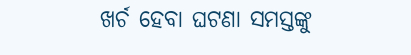ଖର୍ଚ ହେବା ଘଟଣା ସମସ୍ତଙ୍କୁ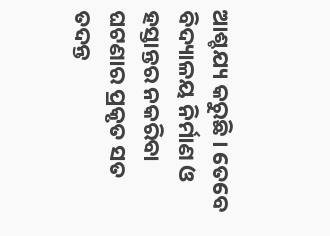ଆଶ୍ଚଯ୍ୟ କରୁଛି । ତେବେ ବିଦ୍ୟାଳୟ ନିର୍ମାଣ ଓ ହସ୍ତାନ୍ତର ନକରିବା ଘଟଣାର ପ୍ରକୃତ ସତ ତଦନ୍ତ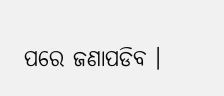ପରେ ଜଣାପଡିବ ।